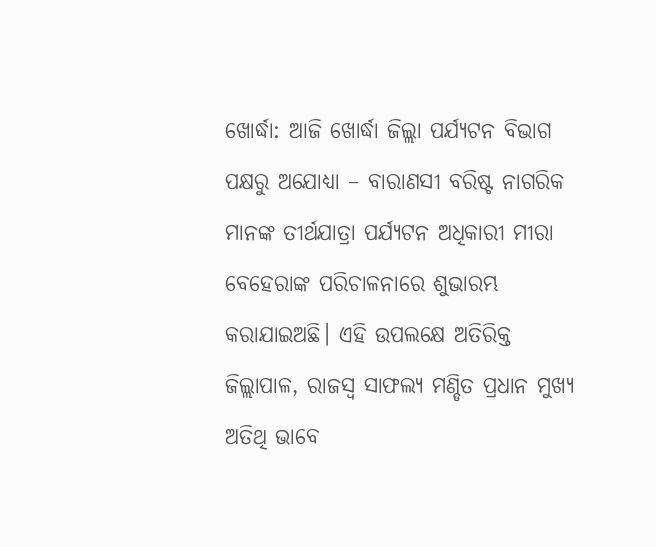ଖୋର୍ଦ୍ଧା: ଆଜି ଖୋର୍ଦ୍ଧା ଜିଲ୍ଲା ପର୍ଯ୍ୟଟନ ବିଭାଗ ପକ୍ଷରୁ ଅଯୋଧ୍ୟା – ବାରାଣସୀ ବରିଷ୍ଟ ନାଗରିକ ମାନଙ୍କ ତୀର୍ଥଯାତ୍ରା ପର୍ଯ୍ୟଟନ ଅଧିକାରୀ ମୀରା ବେହେରାଙ୍କ ପରିଚାଳନାରେ ଶୁଭାରମ୍ଭ କରାଯାଇଅଛି। ଏହି ଉପଲକ୍ଷେ ଅତିରିକ୍ତ ଜିଲ୍ଲାପାଳ, ରାଜସ୍ବ ସାଫଲ୍ୟ ମଣ୍ଡିତ ପ୍ରଧାନ ମୁଖ୍ୟ ଅତିଥି ଭାବେ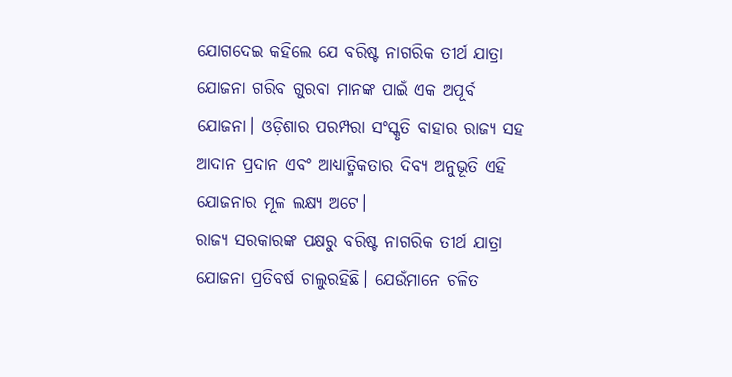ଯୋଗଦେଇ କହିଲେ ଯେ ବରିଷ୍ଟ ନାଗରିକ ତୀର୍ଥ ଯାତ୍ରା ଯୋଜନା ଗରିବ ଗୁରବା ମାନଙ୍କ ପାଇଁ ଏକ ଅପୂର୍ବ ଯୋଜନା। ଓଡ଼ିଶାର ପରମ୍ପରା ସଂସ୍କୃତି ବାହାର ରାଜ୍ୟ ସହ ଆଦାନ ପ୍ରଦାନ ଏବଂ ଆଧ୍ୟାତ୍ମିକତାର ଦିବ୍ୟ ଅନୁଭୂତି ଏହି ଯୋଜନାର ମୂଳ ଲକ୍ଷ୍ୟ ଅଟେ।
ରାଜ୍ୟ ସରକାରଙ୍କ ପକ୍ଷରୁ ବରିଷ୍ଟ ନାଗରିକ ତୀର୍ଥ ଯାତ୍ରା ଯୋଜନା ପ୍ରତିବର୍ଷ ଚାଲୁରହିଛି। ଯେଉଁମାନେ ଚଳିତ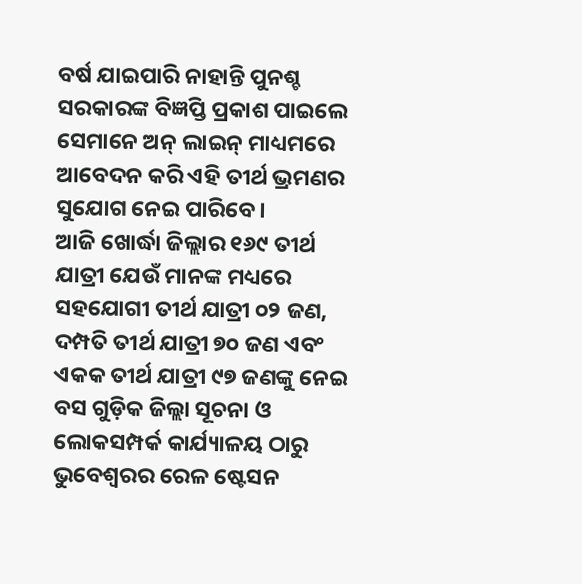ବର୍ଷ ଯାଇପାରି ନାହାନ୍ତି ପୁନଶ୍ଚ ସରକାରଙ୍କ ବିଜ୍ଞପ୍ତି ପ୍ରକାଶ ପାଇଲେ ସେମାନେ ଅନ୍ ଲାଇନ୍ ମାଧ୍ୟମରେ ଆବେଦନ କରି ଏହି ତୀର୍ଥ ଭ୍ରମଣର ସୁଯୋଗ ନେଇ ପାରିବେ।
ଆଜି ଖୋର୍ଦ୍ଧା ଜିଲ୍ଲାର ୧୬୯ ତୀର୍ଥ ଯାତ୍ରୀ ଯେଉଁ ମାନଙ୍କ ମଧ୍ୟରେ ସହଯୋଗୀ ତୀର୍ଥ ଯାତ୍ରୀ ୦୨ ଜଣ, ଦମ୍ପତି ତୀର୍ଥ ଯାତ୍ରୀ ୭୦ ଜଣ ଏବଂ ଏକକ ତୀର୍ଥ ଯାତ୍ରୀ ୯୭ ଜଣଙ୍କୁ ନେଇ ବସ ଗୁଡ଼ିକ ଜିଲ୍ଲା ସୂଚନା ଓ ଲୋକସମ୍ପର୍କ କାର୍ଯ୍ୟାଳୟ ଠାରୁ ଭୁବେଶ୍ଵରର ରେଳ ଷ୍ଟେସନ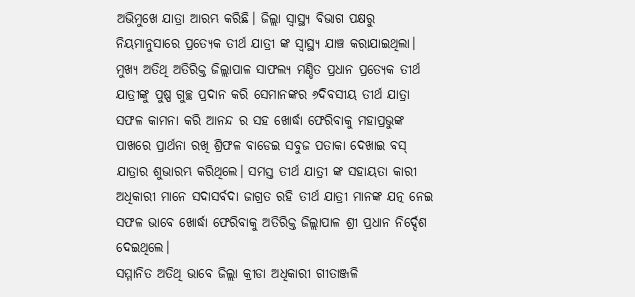ଅଭିମୁଖେ ଯାତ୍ରା ଆରମ୍ଭ କରିଛି। ଜିଲ୍ଲା ସ୍ୱାସ୍ଥ୍ୟ ବିଭାଗ ପକ୍ଷରୁ ନିୟମାନୁସାରେ ପ୍ରତ୍ୟେକ ତୀର୍ଥ ଯାତ୍ରୀ ଙ୍କ ସ୍ୱାସ୍ଥ୍ୟ ଯାଞ୍ଚ କରାଯାଇଥିଲା।
ମୁଖ୍ୟ ଅତିଥି ଅତିରିକ୍ତ ଜିଲ୍ଲାପାଳ ସାଫଲ୍ୟ ମଣ୍ଡିତ ପ୍ରଧାନ ପ୍ରତ୍ୟେକ ତୀର୍ଥ ଯାତ୍ରୀଙ୍କୁ ପୁଷ୍ପ ଗୁଚ୍ଛ ପ୍ରଦାନ କରି ସେମାନଙ୍କର ୬ଦିବସୀୟ ତୀର୍ଥ ଯାତ୍ରା ସଫଳ କାମନା କରି ଆନନ୍ଦ ର ସହ ଖୋର୍ଦ୍ଧା ଫେରିବାକୁ ମହାପ୍ରଭୁଙ୍କ ପାଖରେ ପ୍ରାର୍ଥନା ରଖି ଶ୍ରିଫଳ ବାଡେଇ ସବୁଜ ପତାକା ଦେଖାଇ ବସ୍ ଯାତ୍ରାର ଶୁଭାରମ୍ଭ କରିଥିଲେ। ସମସ୍ତ ତୀର୍ଥ ଯାତ୍ରୀ ଙ୍କ ସହାୟତା କାରୀ ଅଧିକାରୀ ମାନେ ସଦାସର୍ବଦା ଜାଗ୍ରତ ରହି ତୀର୍ଥ ଯାତ୍ରୀ ମାନଙ୍କ ଯତ୍ନ ନେଇ ସଫଳ ଭାବେ ଖୋର୍ଦ୍ଧା ଫେରିବାକୁ ଅତିରିକ୍ତ ଜିଲ୍ଲାପାଳ ଶ୍ରୀ ପ୍ରଧାନ ନିର୍ଦ୍ଦେଶ ଦେଇଥିଲେ।
ସମ୍ମାନିତ ଅତିଥି ଭାବେ ଜିଲ୍ଲା କ୍ରୀଡା ଅଧିକାରୀ ଗୀତାଞ୍ଜଳି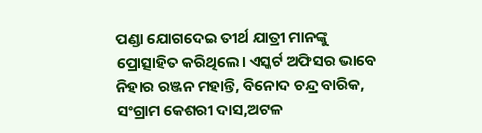ପଣ୍ଡା ଯୋଗଦେଇ ତୀର୍ଥ ଯାତ୍ରୀ ମାନଙ୍କୁ ପ୍ରୋତ୍ସାହିତ କରିଥିଲେ। ଏସ୍କର୍ଟ ଅଫିସର ଭାବେ ନିହାର ରଞ୍ଜନ ମହାନ୍ତି, ବିନୋଦ ଚନ୍ଦ୍ର ବାରିକ, ସଂଗ୍ରାମ କେଶରୀ ଦାସ,ଅଟଳ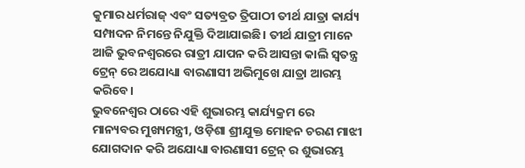କୁମାର ଧର୍ମରାଜ୍ ଏବଂ ସତ୍ୟବ୍ରତ ତ୍ରିପାଠୀ ତୀର୍ଥ ଯାତ୍ରା କାର୍ଯ୍ୟ ସମ୍ପାଦନ ନିମନ୍ତେ ନିଯୁକ୍ତି ଦିଆଯାଇଛି। ତୀର୍ଥ ଯାତ୍ରୀ ମାନେ ଆଜି ଭୁବନଶ୍ବରରେ ରାତ୍ରୀ ଯାପନ କରି ଆସନ୍ତା କାଲି ସ୍ଵତନ୍ତ୍ର ଟ୍ରେନ୍ ରେ ଅଯୋଧ୍ୟା ବାରଣାସୀ ଅଭିମୁଖେ ଯାତ୍ରା ଆରମ୍ଭ କରିବେ।
ଭୁବନେଶ୍ୱର ଠାରେ ଏହି ଶୁଭାରମ୍ଭ କାର୍ଯ୍ୟକ୍ରମ ରେ ମାନ୍ୟବର ମୁଖ୍ୟମନ୍ତ୍ରୀ, ଓଡ଼ିଶା ଶ୍ରୀଯୁକ୍ତ ମୋହନ ଚରଣ ମାଝୀ ଯୋଗଦାନ କରି ଅଯୋଧ୍ୟା ବାରଣାସୀ ଟ୍ରେନ୍ ର ଶୁଭାରମ୍ଭ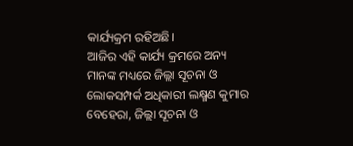କାର୍ଯ୍ୟକ୍ରମ ରହିଅଛି।
ଆଜିର ଏହି କାର୍ଯ୍ୟ କ୍ରମରେ ଅନ୍ୟ ମାନଙ୍କ ମଧ୍ୟରେ ଜିଲ୍ଲା ସୂଚନା ଓ ଲୋକସମ୍ପର୍କ ଅଧିକାରୀ ଲକ୍ଷ୍ମଣ କୁମାର ବେହେରା, ଜିଲ୍ଲା ସୂଚନା ଓ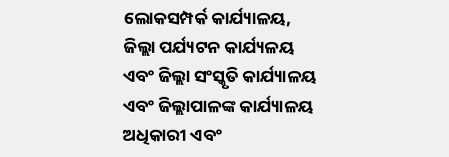ଲୋକସମ୍ପର୍କ କାର୍ଯ୍ୟାଳୟ, ଜିଲ୍ଲା ପର୍ଯ୍ୟଟନ କାର୍ଯ୍ୟଳୟ ଏବଂ ଜିଲ୍ଲା ସଂସ୍କୃତି କାର୍ଯ୍ୟାଳୟ ଏବଂ ଜିଲ୍ଲାପାଳଙ୍କ କାର୍ଯ୍ୟାଳୟ ଅଧିକାରୀ ଏବଂ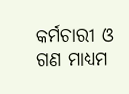କର୍ମଚାରୀ ଓ ଗଣ ମାଧ୍ୟମ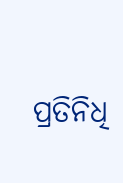ପ୍ରତିନିଧି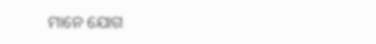ମାନେ ଯୋଗ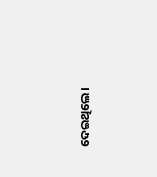ଦେଇଥିଲେ।